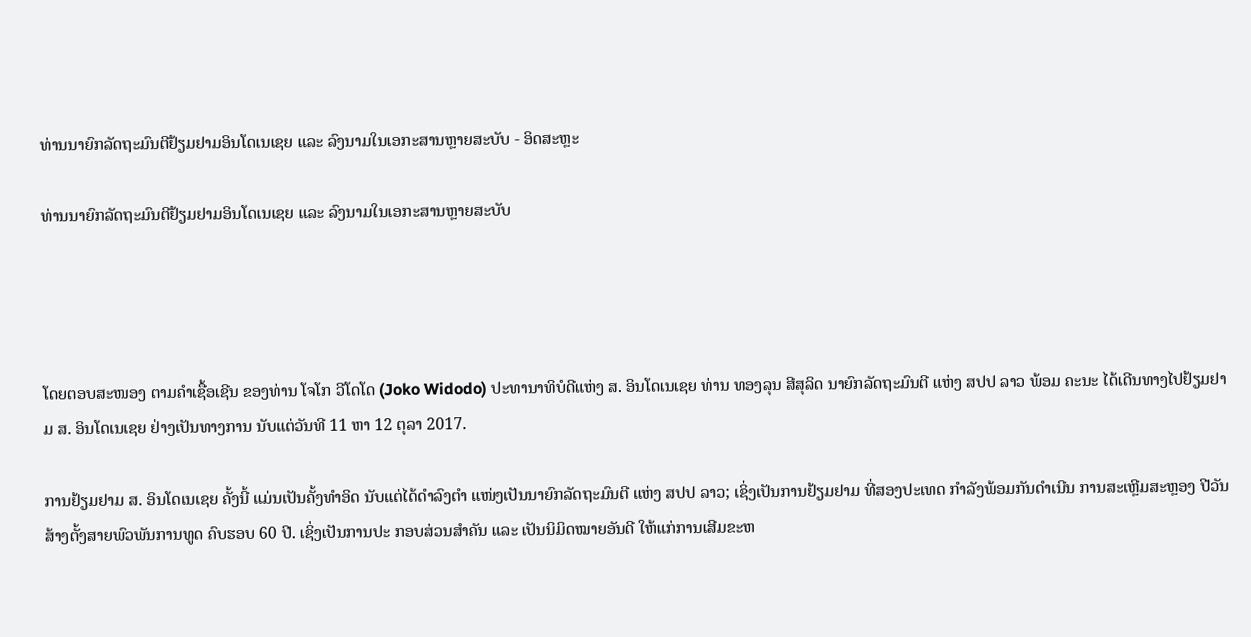ທ່ານນາຍົກລັດຖະມົນຕີຢ້ຽມຢາມອິນໂດເນເຊຍ ແລະ ລົງນາມໃນເອກະສານຫຼາຍສະບັບ - ອິດສະຫຼະ

ທ່ານນາຍົກລັດຖະມົນຕີຢ້ຽມຢາມອິນໂດເນເຊຍ ແລະ ລົງນາມໃນເອກະສານຫຼາຍສະບັບ




ໂດຍຕອບສະໜອງ ຕາມຄໍາເຊື້ອເຊີນ ຂອງທ່ານ ໂຈໂກ ວີໂດໂດ (Joko Widodo) ປະທານາທິບໍດີແຫ່ງ ສ. ອິນໂດເນເຊຍ ທ່ານ ທອງລຸນ ສີສຸລິດ ນາຍົກລັດຖະມົນຕີ ແຫ່ງ ສປປ ລາວ ພ້ອມ ຄະນະ ໄດ້ເດີນທາງໄປຢ້ຽມຢາມ ສ. ອິນໂດເນເຊຍ ຢ່າງເປັນທາງການ ນັບແຕ່ວັນທີ 11 ຫາ 12 ຕຸລາ 2017.

ການຢ້ຽມຢາມ ສ. ອິນໂດເນເຊຍ ຄັ້ງນີ້ ແມ່ນເປັນຄັ້ງທໍາອິດ ນັບແຕ່ໄດ້ດໍາລົງຕໍາ ແໜ່ງເປັນນາຍົກລັດຖະມົນຕີ ແຫ່ງ ສປປ ລາວ; ເຊິ່ງເປັນການຢ້ຽມຢາມ ທີ່ສອງປະເທດ ກຳລັງພ້ອມກັນດຳເນີນ ການສະເຫຼີມສະຫຼອງ ປີວັນສ້າງຕັ້ງສາຍພົວພັນການທູດ ຄົບຮອບ 60 ປີ. ເຊິ່ງເປັນການປະ ກອບສ່ວນສຳຄັນ ແລະ ເປັນນິມິດໝາຍອັນດີ ໃຫ້ແກ່ການເສີມຂະຫ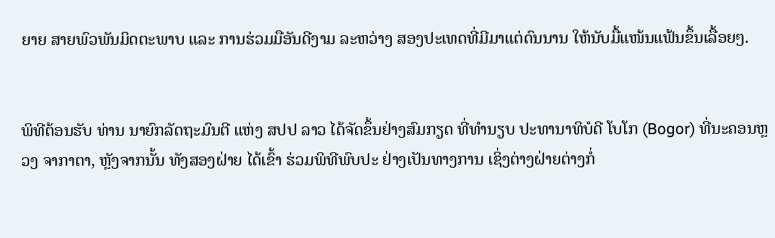ຍາຍ ສາຍພົວພັນມິດຕະພາບ ແລະ ການຮ່ວມມືອັນດີງາມ ລະຫວ່າງ ສອງປະເທດທີ່ມີມາແຕ່ດົນນານ ໃຫ້ນັບມື້ແໜ້ນແຟ້ນຂຶ້ນເລື້ອຍໆ.


ພິທີຕ້ອນຮັບ ທ່ານ ນາຍົກລັດຖະມົນຕີ ແຫ່ງ ສປປ ລາວ ໄດ້ຈັດຂຶ້ນຢ່າງສົມກຽດ ທີ່ທຳນຽບ ປະທານາທິບໍດີ ໂບໂກ (Bogor) ທີ່ນະຄອນຫຼວງ ຈາກາຕາ, ຫຼັງຈາກນັ້ນ ທັງສອງຝ່າຍ ໄດ້ເຂົ້າ ຮ່ວມພິທີພົບປະ ຢ່າງເປັນທາງການ ເຊິ່ງຕ່າງຝ່າຍຕ່າງກໍ່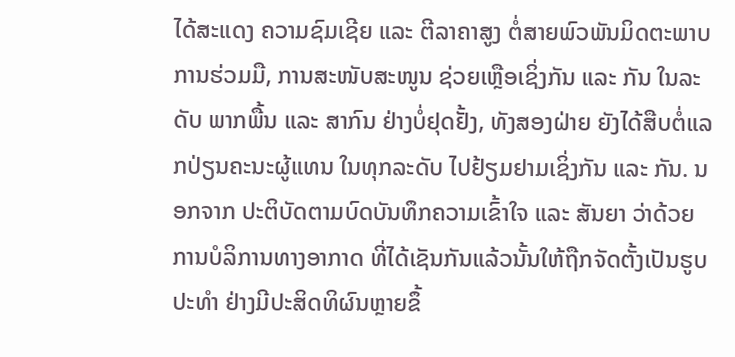ໄດ້ສະແດງ ຄວາມຊົມເຊີຍ ແລະ ຕີລາຄາສູງ ຕໍ່ສາຍພົວພັນມິດຕະພາບ ການຮ່ວມມື, ການສະໜັບສະໜູນ ຊ່ວຍເຫຼືອເຊິ່ງກັນ ແລະ ກັນ ໃນລະດັບ ພາກພື້ນ ແລະ ສາກົນ ຢ່າງບໍ່ຢຸດຢັ້ງ, ທັງສອງຝ່າຍ ຍັງໄດ້ສືບຕໍ່ແລກປ່ຽນຄະນະຜູ້ແທນ ໃນທຸກລະດັບ ໄປຢ້ຽມຢາມເຊິ່ງກັນ ແລະ ກັນ. ນອກຈາກ ປະຕິບັດຕາມບົດບັນທຶກຄວາມເຂົ້າໃຈ ແລະ ສັນຍາ ວ່າດ້ວຍການບໍລິການທາງອາກາດ ທີ່ໄດ້ເຊັນກັນແລ້ວນັ້ນໃຫ້ຖືກຈັດຕັ້ງເປັນຮູບປະທຳ ຢ່າງມີປະສິດທິຜົນຫຼາຍຂຶ້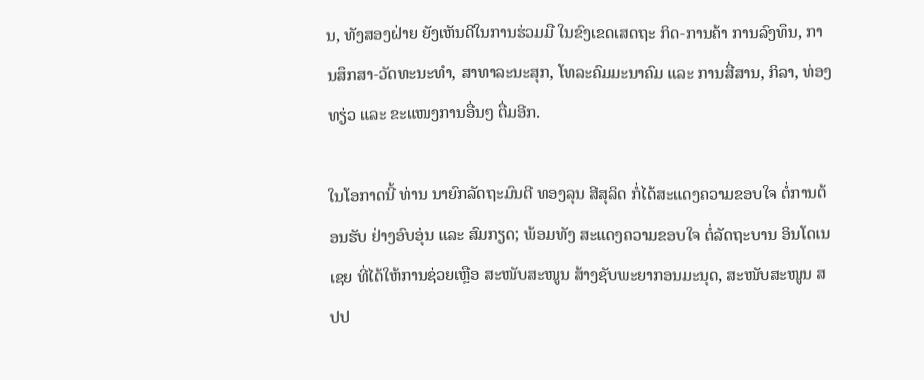ນ, ທັງສອງຝ່າຍ ຍັງເຫັນດີໃນການຮ່ວມມື ໃນຂົງເຂດເສດຖະ ກິດ-ການຄ້າ ການລົງທຶນ, ການສຶກສາ-ວັດທະນະທຳ, ສາທາລະນະສຸກ, ໂທລະຄົມມະນາຄົມ ແລະ ການສື່ສານ, ກິລາ, ທ່ອງທຽ່ວ ແລະ ຂະແໜງການອື່ນໆ ຕື່ມອີກ.

ໃນໂອກາດນີ້ ທ່ານ ນາຍົກລັດຖະມົນຕີ ທອງລຸນ ສີສຸລິດ ກໍ່ໄດ້ສະແດງຄວາມຂອບໃຈ ຕໍ່ການຕ້ອນຮັບ ຢ່າງອົບອຸ່ນ ແລະ ສົມກຽດ; ພ້ອມທັງ ສະແດງຄວາມຂອບໃຈ ຕໍ່ລັດຖະບານ ອິນໂດເນເຊຍ ທີ່ໄດ້ໃຫ້ການຊ່ວຍເຫຼືອ ສະໜັບສະໜູນ ສ້າງຊັບພະຍາກອນມະນຸດ, ສະໜັບສະໜູນ ສປປ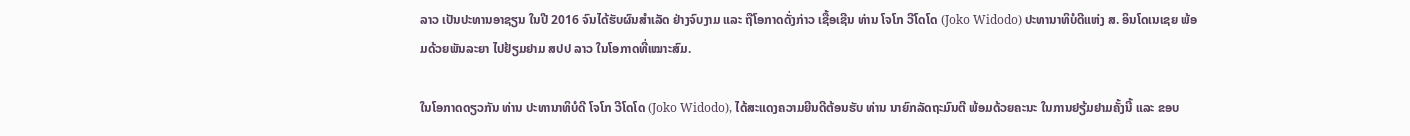ລາວ ເປັນປະທານອາຊຽນ ໃນປີ 2016 ຈົນໄດ້ຮັບຜົນສໍາເລັດ ຢ່າງຈົບງາມ ແລະ ຖືໂອກາດດັ່ງກ່າວ ເຊື້ອເຊີນ ທ່ານ ໂຈໂກ ວີໂດໂດ (Joko Widodo) ປະທານາທິບໍດີແຫ່ງ ສ. ອິນໂດເນເຊຍ ພ້ອມດ້ວຍພັນລະຍາ ໄປຢ້ຽມຢາມ ສປປ ລາວ ໃນໂອກາດທີ່ເໝາະສົມ.

ໃນໂອກາດດຽວກັນ ທ່ານ ປະທານາທິບໍດີ ໂຈໂກ ວີໂດໂດ (Joko Widodo), ໄດ້ສະແດງຄວາມຍີນດີຕ້ອນຮັບ ທ່ານ ນາຍົກລັດຖະມົນຕີ ພ້ອມດ້ວຍຄະນະ ໃນການຢຽ້ມຢາມຄັ້ງນີ້ ແລະ ຂອບ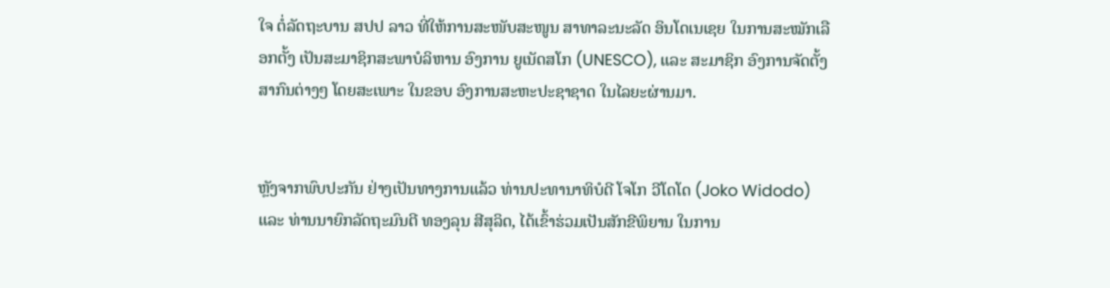ໃຈ ຕໍ່ລັດຖະບານ ສປປ ລາວ ທີ່ໃຫ້ການສະໜັບສະໜູນ ສາທາລະນະລັດ ອິນໂດເນເຊຍ ໃນການສະໝັກເລືອກຕັ້ງ ເປັນສະມາຊິກສະພາບໍລິຫານ ອົງການ ຍູເນັດສໂກ (UNESCO), ແລະ ສະມາຊິກ ອົງການຈັດຕັ້ງສາກົນຕ່າງໆ ໂດຍສະເພາະ ໃນຂອບ ອົງການສະຫະປະຊາຊາດ ໃນໄລຍະຜ່ານມາ.


ຫຼັງຈາກພົບປະກັນ ຢ່າງເປັນທາງການແລ້ວ ທ່ານປະທານາທິບໍດີ ໂຈໂກ ວີໂດໂດ (Joko Widodo) ແລະ ທ່ານນາຍົກລັດຖະມົນຕີ ທອງລຸນ ສີສຸລິດ, ໄດ້ເຂົ້າຮ່ວມເປັນສັກຂີພິຍານ ໃນການ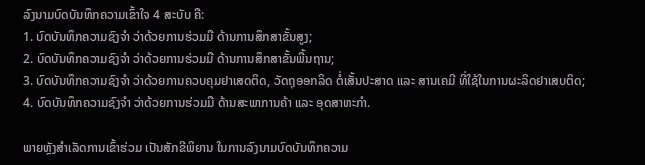ລົງນາມບົດບັນທຶກຄວາມເຂົ້າໃຈ 4 ສະບັບ ຄື:
1. ບົດບັນທຶກຄວາມຊົງຈໍາ ວ່າດ້ວຍການຮ່ວມມື ດ້ານການສຶກສາຂັ້ນສູງ;
2. ບົດບັນທຶກຄວາມຊົງຈໍາ ວ່າດ້ວຍການຮ່ວມມື ດ້ານການສຶກສາຂັ້ນພື້ນຖານ;
3. ບົດບັນທຶກຄວາມຊົງຈໍາ ວ່າດ້ວຍການຄວບຄຸມຢາເສດຕິດ, ວັດຖຸອອກລິດ ຕໍ່ເສັ້ນປະສາດ ແລະ ສານເຄມີ ທີ່ໃຊ້ໃນການຜະລິດຢາເສບຕິດ;
4. ບົດບັນທຶກຄວາມຊົງຈໍາ ວ່າດ້ວຍການຮ່ວມມື ດ້ານສະພາການຄ້າ ແລະ ອຸດສາຫະກໍາ.

ພາຍຫຼັງສຳເລັດການເຂົ້າຮ່ວມ ເປັນສັກຂີພິຍານ ໃນການລົງນາມບົດບັນທຶກຄວາມ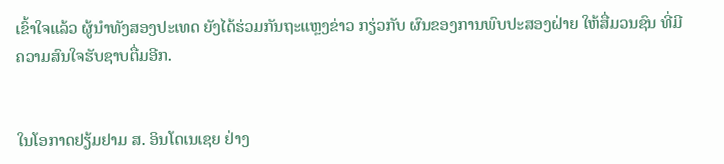ເຂົ້າໃຈແລ້ວ ຜູ້ນຳທັງສອງປະເທດ ຍັງໄດ້ຮ່ວມກັນຖະແຫຼງຂ່າວ ກຽ່ວກັບ ຜົນຂອງການພົບປະສອງຝ່າຍ ໃຫ້ສື່ມວນຊົນ ທີ່ມີຄວາມສົນໃຈຮັບຊາບຕື່ມອີກ.


ໃນໂອກາດຢຽ້ມຢາມ ສ. ອິນໂດເນເຊຍ ຢ່າງ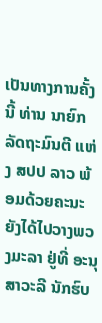ເປັນທາງການຄັ້ງນີ້ ທ່ານ ນາຍົກລັດຖະມົນຕີ ແຫ່ງ ສປປ ລາວ ພ້ອມດ້ວຍຄະນະ ຍັງໄດ້ໄປວາງພວງມະລາ ຢູ່ທີ່ ອະນຸສາວະລີ ນັກຮົບ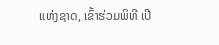ແຫ່ງຊາດ, ເຂົ້າຮ່ວມພິທີ ເປີ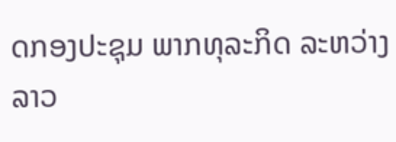ດກອງປະຊຸມ ພາກທຸລະກິດ ລະຫວ່າງ ລາວ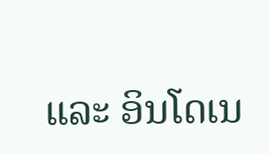ແລະ ອິນໂດເນ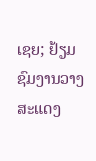ເຊຍ; ຢ້ຽມຊົມງານວາງສະແດງ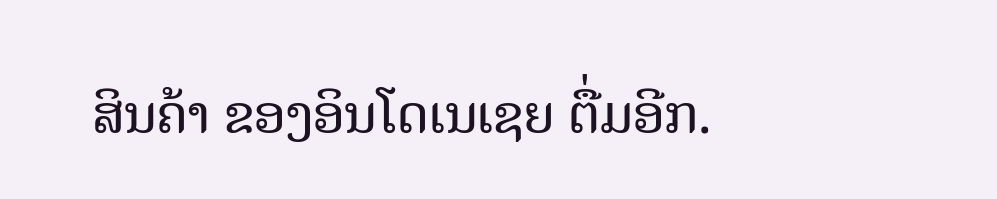ສິນຄ້າ ຂອງອິນໂດເນເຊຍ ຕື່ມອີກ.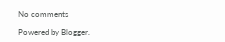No comments

Powered by Blogger.